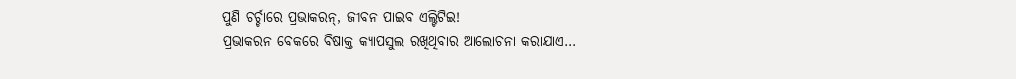ପୁଣି ଚର୍ଚ୍ଚାରେ ପ୍ରଭାକରନ୍, ଜୀବନ ପାଇବ ଏଲ୍ଟିଟିଇ!
ପ୍ରଭାକରନ ବେକରେ ବିଷାକ୍ତ କ୍ୟାପସୁଲ ରଖିଥିବାର ଆଲୋଚନା କରାଯାଏ…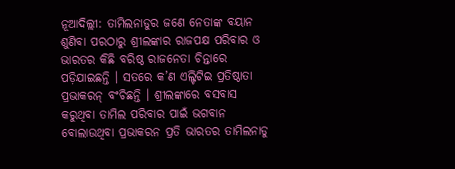ନୂଆଦିଲ୍ଲୀ: ତାମିଲନାଡୁର ଜଣେ ନେତାଙ୍କ ବୟାନ ଶୁଣିବା ପରଠାରୁ ଶ୍ରୀଲଙ୍କାର ରାଜପକ୍ଷ ପରିବାର ଓ ଭାରତର କିଛି ବରିଷ୍ଠ ରାଜନେତା ଚିନ୍ତାରେ ପଡ଼ିଯାଇଛନ୍ତି । ସତରେ କ’ଣ ଏଲ୍ଟିଟିଇ ପ୍ରତିଷ୍ଠାତା ପ୍ରଭାକରନ୍ ବଂଚିଛନ୍ତି । ଶ୍ରୀଲଙ୍କାରେ ବସବାସ କରୁଥିବା ତାମିଲ ପରିବାର ପାଇଁ ଭଗବାନ ବୋଲାଉଥିବା ପ୍ରଭାକରନ ପ୍ରତି ଭାରତର ତାମିଲନାଡୁ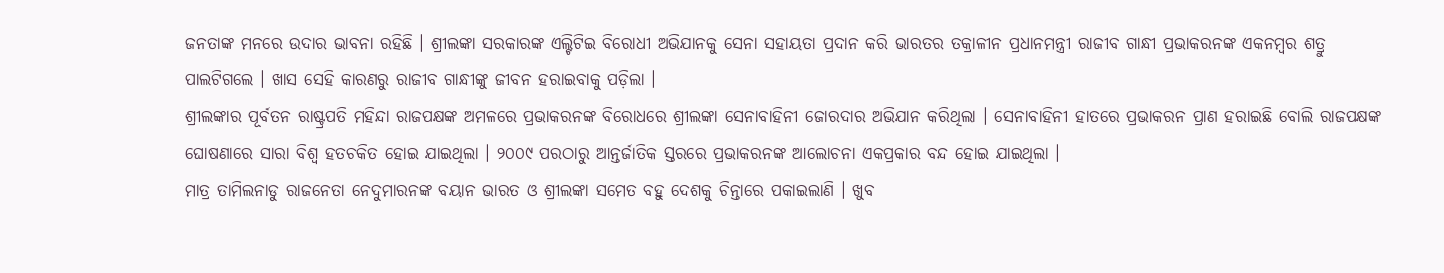ଜନତାଙ୍କ ମନରେ ଉଦାର ଭାବନା ରହିଛି । ଶ୍ରୀଲଙ୍କା ସରକାରଙ୍କ ଏଲ୍ଟିଟିଇ ବିରୋଧୀ ଅଭିଯାନକୁ ସେନା ସହାୟତା ପ୍ରଦାନ କରି ଭାରତର ତକ୍ରାଳୀନ ପ୍ରଧାନମନ୍ତ୍ରୀ ରାଜୀବ ଗାନ୍ଧୀ ପ୍ରଭାକରନଙ୍କ ଏକନମ୍ବର ଶତ୍ରୁ ପାଲଟିଗଲେ । ଖାସ ସେହି କାରଣରୁ ରାଜୀବ ଗାନ୍ଧୀଙ୍କୁ ଜୀବନ ହରାଇବାକୁ ପଡ଼ିଲା ।
ଶ୍ରୀଲଙ୍କାର ପୂର୍ବତନ ରାଷ୍ଟ୍ରପତି ମହିନ୍ଦା ରାଜପକ୍ଷଙ୍କ ଅମଳରେ ପ୍ରଭାକରନଙ୍କ ବିରୋଧରେ ଶ୍ରୀଲଙ୍କା ସେନାବାହିନୀ ଜୋରଦାର ଅଭିଯାନ କରିଥିଲା । ସେନାବାହିନୀ ହାତରେ ପ୍ରଭାକରନ ପ୍ରାଣ ହରାଇଛି ବୋଲି ରାଜପକ୍ଷଙ୍କ ଘୋଷଣାରେ ସାରା ବିଶ୍ୱ ହତଚକିତ ହୋଇ ଯାଇଥିଲା । ୨୦୦୯ ପରଠାରୁ ଆନ୍ତର୍ଜାତିକ ସ୍ତରରେ ପ୍ରଭାକରନଙ୍କ ଆଲୋଚନା ଏକପ୍ରକାର ବନ୍ଦ ହୋଇ ଯାଇଥିଲା ।
ମାତ୍ର ତାମିଲନାଡୁ ରାଜନେତା ନେଦୁମାରନଙ୍କ ବୟାନ ଭାରତ ଓ ଶ୍ରୀଲଙ୍କା ସମେତ ବହୁ ଦେଶକୁ ଚିନ୍ତାରେ ପକାଇଲାଣି । ଖୁବ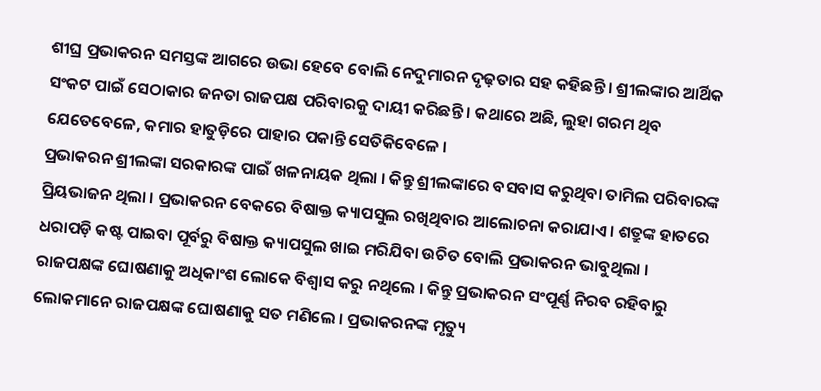ଶୀଘ୍ର ପ୍ରଭାକରନ ସମସ୍ତଙ୍କ ଆଗରେ ଉଭା ହେବେ ବୋଲି ନେଦୁମାରନ ଦୃଢ଼ତାର ସହ କହିଛନ୍ତି । ଶ୍ରୀଲଙ୍କାର ଆର୍ଥିକ ସଂକଟ ପାଇଁ ସେଠାକାର ଜନତା ରାଜପକ୍ଷ ପରିବାରକୁ ଦାୟୀ କରିଛନ୍ତି । କଥାରେ ଅଛି, ଲୁହା ଗରମ ଥିବ ଯେତେବେଳେ, କମାର ହାତୁଡ଼ିରେ ପାହାର ପକାନ୍ତି ସେତିକିବେଳେ ।
ପ୍ରଭାକରନ ଶ୍ରୀଲଙ୍କା ସରକାରଙ୍କ ପାଇଁ ଖଳନାୟକ ଥିଲା । କିନ୍ତୁ ଶ୍ରୀଲଙ୍କାରେ ବସବାସ କରୁଥିବା ତାମିଲ ପରିବାରଙ୍କ ପ୍ରିୟଭାଜନ ଥିଲା । ପ୍ରଭାକରନ ବେକରେ ବିଷାକ୍ତ କ୍ୟାପସୁଲ ରଖିଥିବାର ଆଲୋଚନା କରାଯାଏ । ଶତ୍ରୁଙ୍କ ହାତରେ ଧରାପଡ଼ି କଷ୍ଟ ପାଇବା ପୂର୍ବରୁ ବିଷାକ୍ତ କ୍ୟାପସୁଲ ଖାଇ ମରିଯିବା ଉଚିତ ବୋଲି ପ୍ରଭାକରନ ଭାବୁଥିଲା ।
ରାଜପକ୍ଷଙ୍କ ଘୋଷଣାକୁ ଅଧିକାଂଶ ଲୋକେ ବିଶ୍ୱାସ କରୁ ନଥିଲେ । କିନ୍ତୁ ପ୍ରଭାକରନ ସଂପୂର୍ଣ୍ଣ ନିରବ ରହିବାରୁ ଲୋକମାନେ ରାଜପକ୍ଷଙ୍କ ଘୋଷଣାକୁ ସତ ମଣିଲେ । ପ୍ରଭାକରନଙ୍କ ମୃତ୍ୟୁ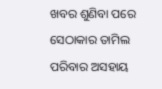ଖବର ଶୁଣିବା ପରେ ସେଠାକାର ତାମିଲ ପରିବାର ଅସହାୟ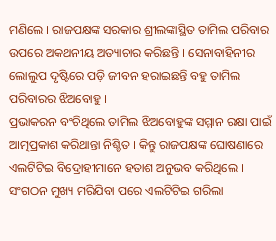ମଣିଲେ । ରାଜପକ୍ଷଙ୍କ ସରକାର ଶ୍ରୀଲଙ୍କାସ୍ଥିତ ତାମିଲ ପରିବାର ଉପରେ ଅକଥନୀୟ ଅତ୍ୟାଚାର କରିଛନ୍ତି । ସେନାବାହିନୀର ଲୋଲୁପ ଦୃଷ୍ଟିରେ ପଡ଼ି ଜୀବନ ହରାଇଛନ୍ତି ବହୁ ତାମିଲ ପରିବାରର ଝିଅବୋହୁ ।
ପ୍ରଭାକରନ ବଂଚିଥିଲେ ତାମିଲ ଝିଅବୋହୁଙ୍କ ସମ୍ମାନ ରକ୍ଷା ପାଇଁ ଆତ୍ମପ୍ରକାଶ କରିଥାନ୍ତା ନିଶ୍ଚିତ । କିନ୍ତୁ ରାଜପକ୍ଷଙ୍କ ଘୋଷଣାରେ ଏଲଟିଟିଇ ବିଦ୍ରୋହୀମାନେ ହତାଶ ଅନୁଭବ କରିଥିଲେ । ସଂଗଠନ ମୁଖ୍ୟ ମରିଯିବା ପରେ ଏଲଟିଟିଇ ଗରିଲା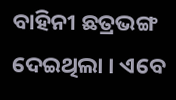ବାହିନୀ ଛତ୍ରଭଙ୍ଗ ଦେଇଥିଲା । ଏବେ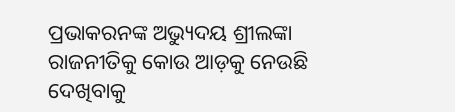ପ୍ରଭାକରନଙ୍କ ଅଭ୍ୟୁଦୟ ଶ୍ରୀଲଙ୍କା ରାଜନୀତିକୁ କୋଉ ଆଡ଼କୁ ନେଉଛି ଦେଖିବାକୁ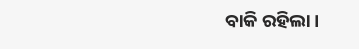ବାକି ରହିଲା ।